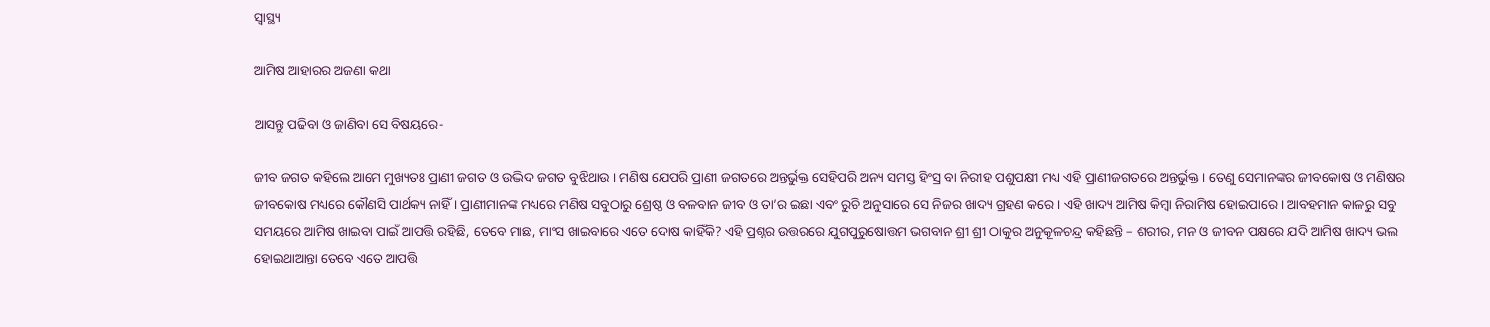ସ୍ୱାସ୍ଥ୍ୟ

ଆମିଷ ଆହାରର ଅଜଣା କଥା

ଆସନ୍ତୁ ପଢିବା ଓ ଜାଣିବା ସେ ବିଷୟରେ-

ଜୀବ ଜଗତ କହିଲେ ଆମେ ମୁଖ୍ୟତଃ ପ୍ରାଣୀ ଜଗତ ଓ ଉଦ୍ଭିଦ ଜଗତ ବୁଝିଥାଉ । ମଣିଷ ଯେପରି ପ୍ରାଣୀ ଜଗତରେ ଅନ୍ତର୍ଭୁକ୍ତ ସେହିପରି ଅନ୍ୟ ସମସ୍ତ ହିଂସ୍ର ବା ନିରୀହ ପଶୁପକ୍ଷୀ ମଧ୍ୟ ଏହି ପ୍ରାଣୀଜଗତରେ ଅନ୍ତର୍ଭୁକ୍ତ । ତେଣୁ ସେମାନଙ୍କର ଜୀବକୋଷ ଓ ମଣିଷର ଜୀବକୋଷ ମଧ୍ୟରେ କୌଣସି ପାର୍ଥକ୍ୟ ନାହିଁ । ପ୍ରାଣୀମାନଙ୍କ ମଧ୍ୟରେ ମଣିଷ ସବୁଠାରୁ ଶ୍ରେଷ୍ଠ ଓ ବଳବାନ ଜୀବ ଓ ତା’ର ଇଛା ଏବଂ ରୁଚି ଅନୁସାରେ ସେ ନିଜର ଖାଦ୍ୟ ଗ୍ରହଣ କରେ । ଏହି ଖାଦ୍ୟ ଆମିଷ କିମ୍ବା ନିରାମିଷ ହୋଇପାରେ । ଆବହମାନ କାଳରୁ ସବୁ ସମୟରେ ଆମିଷ ଖାଇବା ପାଇଁ ଆପତ୍ତି ରହିଛି, ତେବେ ମାଛ, ମାଂସ ଖାଇବାରେ ଏତେ ଦୋଷ କାହିଁକି? ଏହି ପ୍ରଶ୍ନର ଉତ୍ତରରେ ଯୁଗପୁରୁଷୋତ୍ତମ ଭଗବାନ ଶ୍ରୀ ଶ୍ରୀ ଠାକୁର ଅନୁକୂଳଚନ୍ଦ୍ର କହିଛନ୍ତି – ଶରୀର, ମନ ଓ ଜୀବନ ପକ୍ଷରେ ଯଦି ଆମିଷ ଖାଦ୍ୟ ଭଲ ହୋଇଥାଆନ୍ତା ତେବେ ଏତେ ଆପତ୍ତି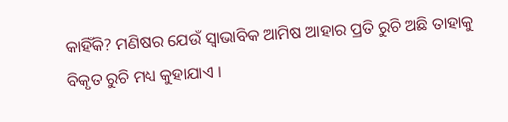କାହିଁକି? ମଣିଷର ଯେଉଁ ସ୍ୱାଭାବିକ ଆମିଷ ଆହାର ପ୍ରତି ରୁଚି ଅଛି ତାହାକୁ ବିକୃତ ରୁଚି ମଧ୍ୟ କୁହାଯାଏ ।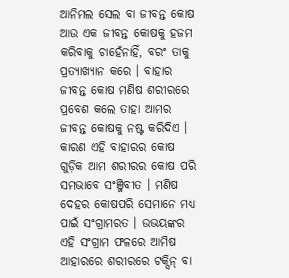ଆନିମଲ ସେଲ ବା ଜୀବନ୍ତ କୋଷ ଆଉ ଏକ ଜୀବନ୍ତ କୋଷକୁ ହଜମ କରିବାକୁ ଚାହେଁନାହିଁ, ବରଂ ତାକୁ ପ୍ରତ୍ୟାଖ୍ୟାନ କରେ । ବାହାର ଜୀବନ୍ତ କୋଷ ମଣିଷ ଶରୀରରେ ପ୍ରବେଶ କଲେ ତାହା ଆମର ଜୀବନ୍ତ କୋଷକୁ ନଷ୍ଟ କରିଦିଏ । କାରଣ ଏହି ବାହାରର କୋଷ ଗୁଡ଼ିକ ଆମ ଶରୀରର କୋଷ ପରି ସମଭାବେ ସଂଞ୍ଜିବୀତ । ମଣିଷ ଦେହର କୋଷପରି ସେମାନେ ମଧ୍ୟ ପାଇଁ ସଂଗ୍ରାମରତ । ଉଭୟଙ୍କର ଏହି ସଂଗ୍ରାମ ଫଳରେ ଆମିଷ ଆହାରରେ ଶରୀରରେ ଟକ୍ସିନ୍ ବା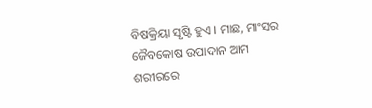ବିଷକ୍ରିୟା ସୃଷ୍ଟି ହୁଏ । ମାଛ, ମାଂସର ଜୈବକୋଷ ଉପାଦାନ ଆମ ଶରୀରରେ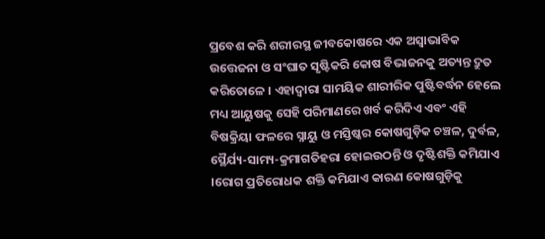ପ୍ରବେଶ କରି ଶରୀରସ୍ଥ ଜୀବକୋଷରେ ଏକ ଅସ୍ୱାଭାବିକ ଉତ୍ତେଜନା ଓ ସଂଘାତ ସୃଷ୍ଟିକରି କୋଷ ବିଭାଜନକୁ ଅତ୍ୟନ୍ତ ଦ୍ରୁତ କରିତୋଳେ । ଏହାଦ୍ୱାରା ସାମୟିକ ଶାରୀରିକ ପୁଷ୍ଟିବର୍ଦ୍ଧନ ହେଲେ ମଧ୍ୟ ଆୟୁଷକୁ ସେହି ପରିମାଣରେ ଖର୍ବ କରିଦିଏ ଏବଂ ଏହି ବିଷକ୍ରିୟା ଫଳରେ ସ୍ନାୟୁ ଓ ମସ୍ତିଷ୍କର କୋଷଗୁଡ଼ିକ ଚଞ୍ଚଳ, ଦୁର୍ବଳ, ସ୍ଥୈର୍ଯ୍ୟ-ସାମ୍ୟ-କ୍ରମାଗତିହରା ହୋଇଉଠନ୍ତି ଓ ଦୃଷ୍ଟିଶକ୍ତି କମିଯାଏ ।ରୋଗ ପ୍ରତିରୋଧକ ଶକ୍ତି କମିଯାଏ କାରଣ କୋଷଗୁଡ଼ିକୁ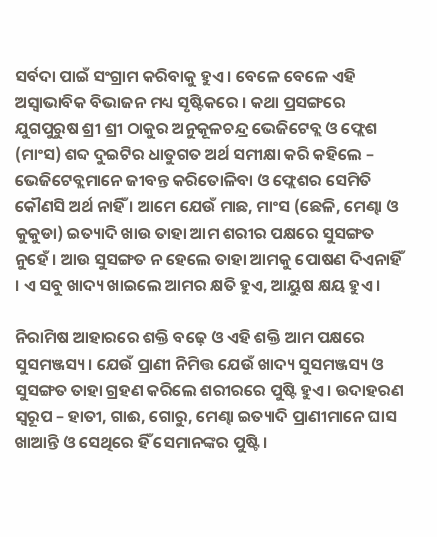ସର୍ବଦା ପାଇଁ ସଂଗ୍ରାମ କରିବାକୁ ହୁଏ । ବେଳେ ବେଳେ ଏହି ଅସ୍ୱାଭାବିକ ବିଭାଜନ ମଧ୍ୟ ସୃଷ୍ଟିକରେ । କଥା ପ୍ରସଙ୍ଗରେ ଯୁଗପୁରୁଷ ଶ୍ରୀ ଶ୍ରୀ ଠାକୁର ଅନୁକୂଳଚନ୍ଦ୍ର ଭେଜିଟେବ୍ଲ ଓ ଫ୍ଲେଶ (ମାଂସ) ଶବ୍ଦ ଦୁଇଟିର ଧାତୁଗତ ଅର୍ଥ ସମୀକ୍ଷା କରି କହିଲେ – ଭେଜିଟେବ୍ଲମାନେ ଜୀବନ୍ତ କରିତୋଳିବା ଓ ଫ୍ଲେଶର ସେମିତି କୌଣସି ଅର୍ଥ ନାହିଁ । ଆମେ ଯେଉଁ ମାଛ, ମାଂସ (ଛେଳି, ମେଣ୍ଢା ଓ କୁକୁଡା) ଇତ୍ୟାଦି ଖାଉ ତାହା ଆମ ଶରୀର ପକ୍ଷରେ ସୁସଙ୍ଗତ ନୁହେଁ । ଆଉ ସୁସଙ୍ଗତ ନ ହେଲେ ତାହା ଆମକୁ ପୋଷଣ ଦିଏନାହିଁ । ଏ ସବୁ ଖାଦ୍ୟ ଖାଇଲେ ଆମର କ୍ଷତି ହୁଏ, ଆୟୁଷ କ୍ଷୟ ହୁଏ ।

ନିରାମିଷ ଆହାରରେ ଶକ୍ତି ବଢ଼େ ଓ ଏହି ଶକ୍ତି ଆମ ପକ୍ଷରେ ସୁସମଞ୍ଜସ୍ୟ । ଯେଉଁ ପ୍ରାଣୀ ନିମିତ୍ତ ଯେଉଁ ଖାଦ୍ୟ ସୁସମଞ୍ଜସ୍ୟ ଓ ସୁସଙ୍ଗତ ତାହା ଗ୍ରହଣ କରିଲେ ଶରୀରରେ ପୁଷ୍ଟି ହୁଏ । ଉଦାହରଣ ସ୍ୱରୂପ – ହାତୀ, ଗାଈ, ଗୋରୁ, ମେଣ୍ଢା ଇତ୍ୟାଦି ପ୍ରାଣୀମାନେ ଘାସ ଖାଆନ୍ତି ଓ ସେଥିରେ ହିଁ ସେମାନଙ୍କର ପୁଷ୍ଟି ।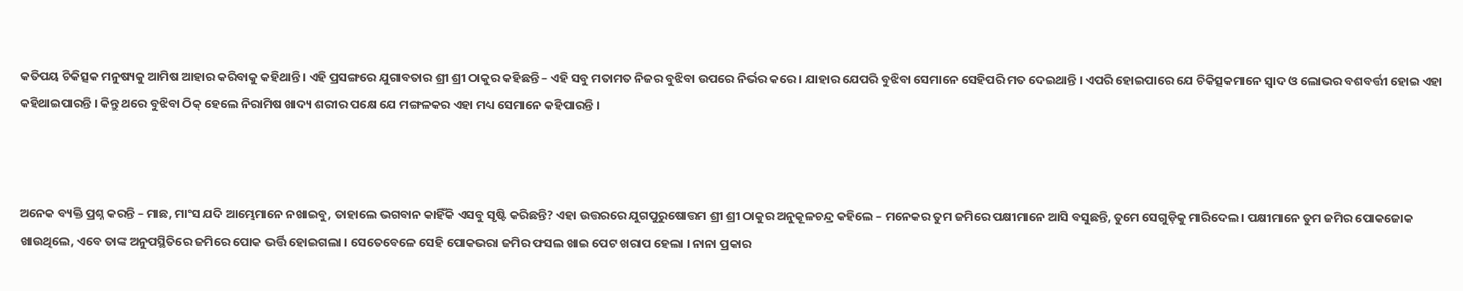କତିପୟ ଚିକିତ୍ସକ ମନୁଷ୍ୟକୁ ଆମିଷ ଆହାର କରିବାକୁ କହିଥାନ୍ତି । ଏହି ପ୍ରସଙ୍ଗରେ ଯୁଗାବତାର ଶ୍ରୀ ଶ୍ରୀ ଠାକୁର କହିଛନ୍ତି – ଏହି ସବୁ ମତାମତ ନିଜର ବୁଝିବା ଉପରେ ନିର୍ଭର କରେ । ଯାହାର ଯେପରି ବୁଝିବା ସେମାନେ ସେହିପରି ମତ ଦେଇଥାନ୍ତି । ଏପରି ହୋଇପାରେ ଯେ ଚିକିତ୍ସକମାନେ ସ୍ୱାଦ ଓ ଲୋଭର ବଶବର୍ତ୍ତୀ ହୋଇ ଏହା କହିଥାଇପାରନ୍ତି । କିନ୍ତୁ ଥରେ ବୁଝିବା ଠିକ୍ ହେଲେ ନିରାମିଷ ଖାଦ୍ୟ ଶରୀର ପକ୍ଷେ ଯେ ମଙ୍ଗଳକର ଏହା ମଧ୍ୟ ସେମାନେ କହିପାରନ୍ତି ।



ଅନେକ ବ୍ୟକ୍ତି ପ୍ରଶ୍ନ କରନ୍ତି – ମାଛ, ମାଂସ ଯଦି ଆମ୍ଭେମାନେ ନଖାଇବୁ, ତାହାଲେ ଭଗବାନ କାହିଁକି ଏସବୁ ସୃଷ୍ଟି କରିଛନ୍ତି? ଏହା ଉତ୍ତରରେ ଯୁଗପୁରୁଷୋତ୍ତମ ଶ୍ରୀ ଶ୍ରୀ ଠାକୁର ଅନୁକୂଳଚନ୍ଦ୍ର କହିଲେ – ମନେକର ତୁମ ଜମିରେ ପକ୍ଷୀମାନେ ଆସି ବସୁଛନ୍ତି, ତୁମେ ସେଗୁଡ଼ିକୁ ମାରିଦେଲ । ପକ୍ଷୀମାନେ ତୁମ ଜମିର ପୋକଜୋକ ଖାଉଥିଲେ, ଏବେ ତାଙ୍କ ଅନୁପସ୍ଥିତିରେ ଜମିରେ ପୋକ ଭର୍ତ୍ତି ହୋଇଗଲା । ସେତେବେଳେ ସେହି ପୋକଭରା ଜମିର ଫସଲ ଖାଇ ପେଟ ଖରାପ ହେଲା । ନାନା ପ୍ରକାର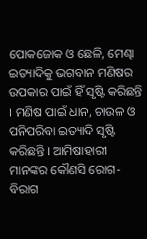ପୋକଜୋକ ଓ ଛେଳି, ମେଣ୍ଢା ଇତ୍ୟାଦିକୁ ଭଗବାନ ମଣିଷର ଉପକାର ପାଇଁ ହିଁ ସୃଷ୍ଟି କରିଛନ୍ତି । ମଣିଷ ପାଇଁ ଧାନ, ଚାଉଳ ଓ ପନିପରିବା ଇତ୍ୟାଦି ସୃଷ୍ଟି କରିଛନ୍ତି । ଆମିଷାହାରୀ ମାନଙ୍କର କୌଣସି ରୋଗ-ବିରାଗ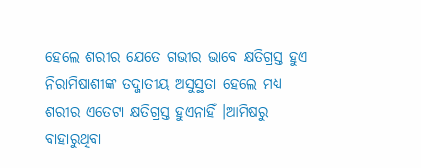ହେଲେ ଶରୀର ଯେତେ ଗଭୀର ଭାବେ କ୍ଷତିଗ୍ରସ୍ତ ହୁଏ ନିରାମିଷାଶୀଙ୍କ ତଦ୍ଜାତୀୟ ଅସୁସ୍ଥତା ହେଲେ ମଧ୍ୟ ଶରୀର ଏତେଟା କ୍ଷତିଗ୍ରସ୍ତ ହୁଏନାହିଁ ।ଆମିଷରୁ ବାହାରୁଥିବା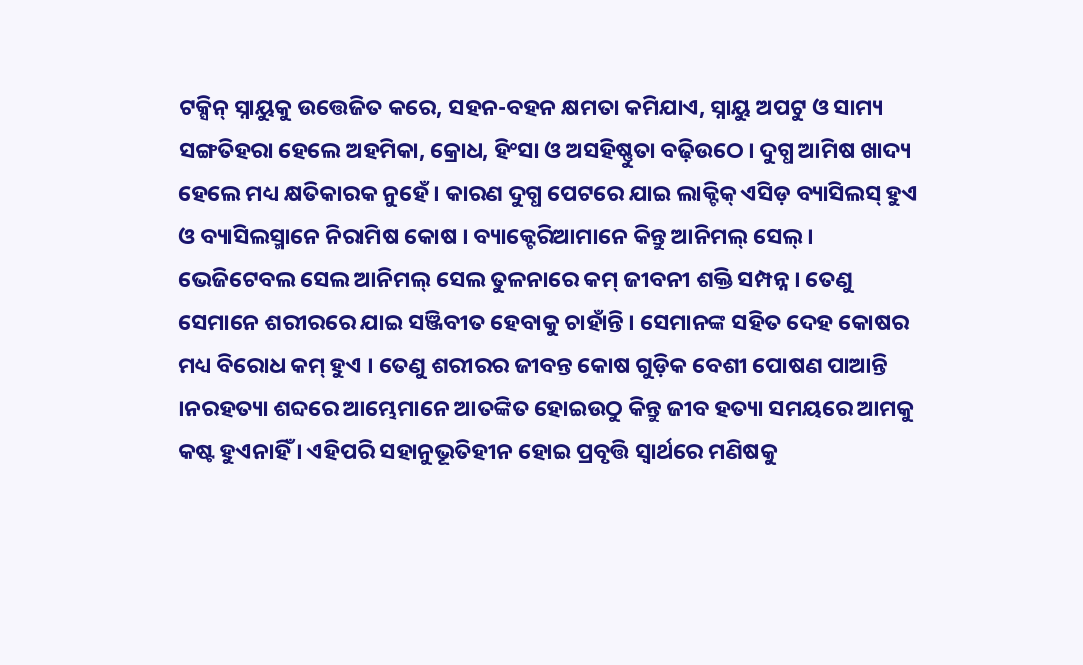ଟକ୍ସିନ୍ ସ୍ନାୟୁକୁ ଉତ୍ତେଜିତ କରେ, ସହନ-ବହନ କ୍ଷମତା କମିଯାଏ, ସ୍ନାୟୁ ଅପଟୁ ଓ ସାମ୍ୟ ସଙ୍ଗତିହରା ହେଲେ ଅହମିକା, କ୍ରୋଧ, ହିଂସା ଓ ଅସହିଷ୍ଣୁତା ବଢ଼ିଉଠେ । ଦୁଗ୍ଧ ଆମିଷ ଖାଦ୍ୟ ହେଲେ ମଧ୍ୟ କ୍ଷତିକାରକ ନୁହେଁ । କାରଣ ଦୁଗ୍ଧ ପେଟରେ ଯାଇ ଲାକ୍ଟିକ୍ ଏସିଡ଼ ବ୍ୟାସିଲସ୍ ହୁଏ ଓ ବ୍ୟାସିଲସ୍ମାନେ ନିରାମିଷ କୋଷ । ବ୍ୟାକ୍ଟେରିଆମାନେ କିନ୍ତୁ ଆନିମଲ୍ ସେଲ୍ । ଭେଜିଟେବଲ ସେଲ ଆନିମଲ୍ ସେଲ ତୁଳନାରେ କମ୍ ଜୀବନୀ ଶକ୍ତି ସମ୍ପନ୍ନ । ତେଣୁ ସେମାନେ ଶରୀରରେ ଯାଇ ସଞ୍ଜିବୀତ ହେବାକୁ ଚାହାଁନ୍ତି । ସେମାନଙ୍କ ସହିତ ଦେହ କୋଷର ମଧ୍ୟ ବିରୋଧ କମ୍ ହୁଏ । ତେଣୁ ଶରୀରର ଜୀବନ୍ତ କୋଷ ଗୁଡ଼ିକ ବେଶୀ ପୋଷଣ ପାଆନ୍ତି ।ନରହତ୍ୟା ଶବ୍ଦରେ ଆମ୍ଭେମାନେ ଆତଙ୍କିତ ହୋଇଉଠୁ କିନ୍ତୁ ଜୀବ ହତ୍ୟା ସମୟରେ ଆମକୁ କଷ୍ଟ ହୁଏନାହିଁ । ଏହିପରି ସହାନୁଭୂତିହୀନ ହୋଇ ପ୍ରବୃତ୍ତି ସ୍ୱାର୍ଥରେ ମଣିଷକୁ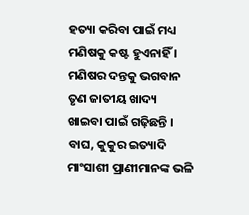ହତ୍ୟା କରିବା ପାଇଁ ମଧ୍ୟ ମଣିଷକୁ କଷ୍ଟ ହୁଏନାହିଁ । ମଣିଷର ଦନ୍ତକୁ ଭଗବାନ ତୃଣ ଜାତୀୟ ଖାଦ୍ୟ ଖାଇବା ପାଇଁ ଗଢ଼ିଛନ୍ତି । ବାଘ, କୁକୁର ଇତ୍ୟାଦି ମାଂସାଶୀ ପ୍ରାଣୀମାନଙ୍କ ଭଳି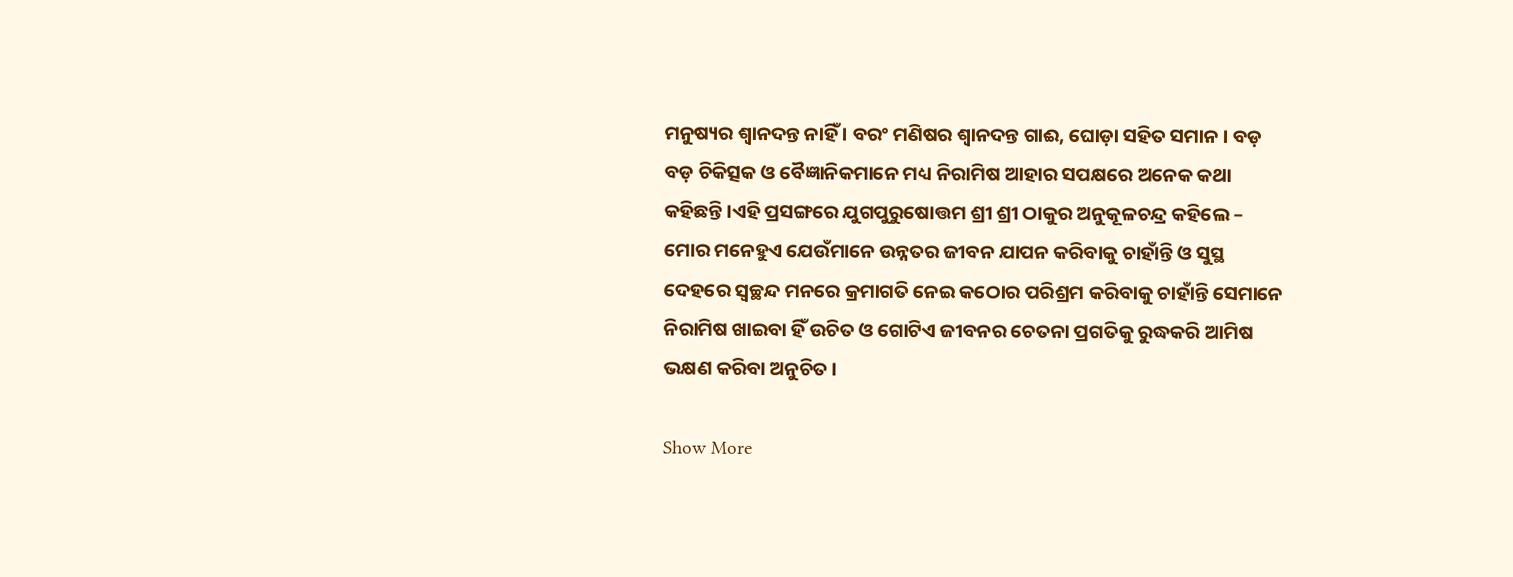ମନୁଷ୍ୟର ଶ୍ୱାନଦନ୍ତ ନାହିଁ । ବରଂ ମଣିଷର ଶ୍ୱାନଦନ୍ତ ଗାଈ, ଘୋଡ଼ା ସହିତ ସମାନ । ବଡ଼ ବଡ଼ ଚିକିତ୍ସକ ଓ ବୈଜ୍ଞାନିକମାନେ ମଧ୍ୟ ନିରାମିଷ ଆହାର ସପକ୍ଷରେ ଅନେକ କଥା କହିଛନ୍ତି ।ଏହି ପ୍ରସଙ୍ଗରେ ଯୁଗପୁରୁଷୋତ୍ତମ ଶ୍ରୀ ଶ୍ରୀ ଠାକୁର ଅନୁକୂଳଚନ୍ଦ୍ର କହିଲେ – ମୋର ମନେହୁଏ ଯେଉଁମାନେ ଉନ୍ନତର ଜୀବନ ଯାପନ କରିବାକୁ ଚାହାଁନ୍ତି ଓ ସୁସ୍ଥ ଦେହରେ ସ୍ୱଚ୍ଛନ୍ଦ ମନରେ କ୍ରମାଗତି ନେଇ କଠୋର ପରିଶ୍ରମ କରିବାକୁ ଚାହାଁନ୍ତି ସେମାନେ ନିରାମିଷ ଖାଇବା ହିଁ ଉଚିତ ଓ ଗୋଟିଏ ଜୀବନର ଚେତନା ପ୍ରଗତିକୁ ରୁଦ୍ଧକରି ଆମିଷ ଭକ୍ଷଣ କରିବା ଅନୁଚିତ ।

Show More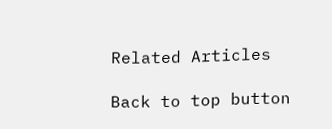Related Articles

Back to top button